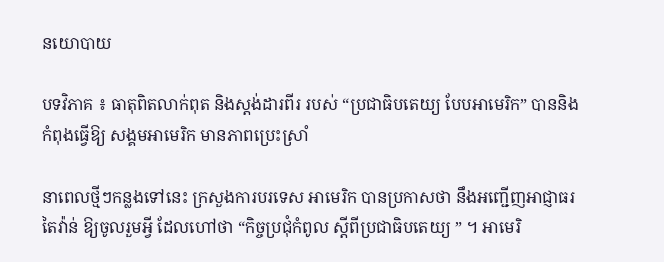នយោបាយ

បទវិភាគ ៖ ធាតុពិតលាក់ពុត និងស្តង់ដារពីរ របស់ “ប្រជាធិបតេយ្យ បែបអាមេរិក” បាននិងកំពុងធ្វើឱ្យ សង្គមអាមេរិក មានភាពប្រេះស្រាំ

នាពេលថ្មីៗកន្លងទៅនេះ ក្រសួងការបរទេស អាមេរិក បានប្រកាសថា នឹងអញ្ជើញអាជ្ញាធរ តៃវ៉ាន់ ឱ្យចូលរួមអ្វី ដែលហៅថា “កិច្ចប្រជុំកំពូល ស្តីពីប្រជាធិបតេយ្យ ” ។ អាមេរិ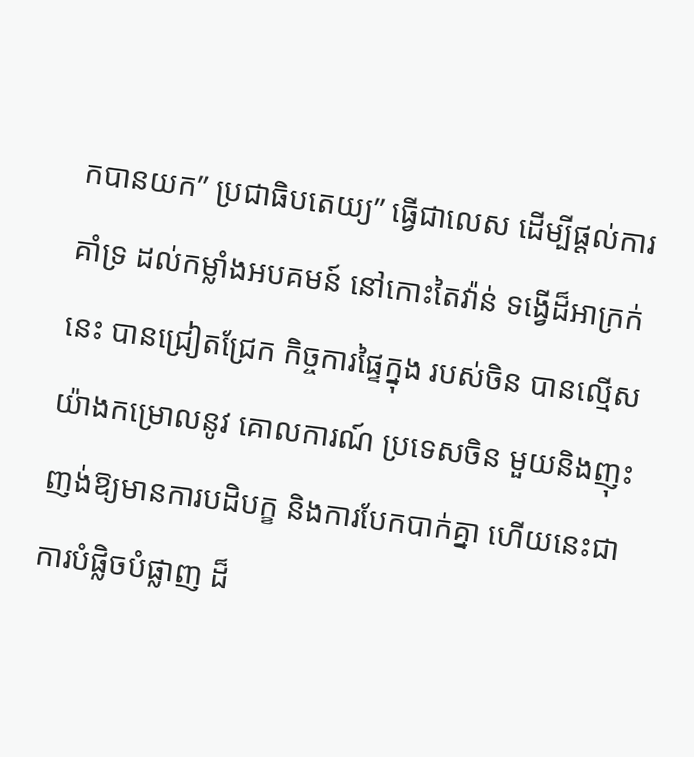កបានយក” ប្រជាធិបតេយ្យ” ធ្វើជាលេស ដើម្បីផ្តល់ការគាំទ្រ ដល់កម្លាំងអបគមន៍ នៅកោះតៃវ៉ាន់ ទង្វើដ៏អាក្រក់នេះ បានជ្រៀតជ្រែក កិច្ចការផ្ទៃក្នុង របស់ចិន បានល្មើសយ៉ាងកម្រោលនូវ គោលការណ៍ ប្រទេសចិន មួយនិងញុះញង់ឱ្យមានការបដិបក្ខ និងការបែកបាក់គ្នា ហើយនេះជាការបំផ្លិចបំផ្លាញ ដ៏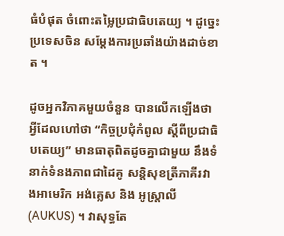ធំបំផុត ចំពោះតម្លៃប្រជាធិបតេយ្យ ។ ដូច្នេះ ប្រទេសចិន សម្តែងការប្រឆាំងយ៉ាងដាច់ខាត ។

ដូចអ្នកវិភាគមួយចំនួន បានលើកឡើងថា អ្វីដែលហៅថា “កិច្ចប្រជុំកំពូល ស្តីពីប្រជាធិបតេយ្យ” មានធាតុពិតដូចគ្នាជាមួយ នឹងទំនាក់ទំនងភាពជាដៃគូ សន្តិសុខត្រីភាគីរវាងអាមេរិក អង់គ្លេស និង អូស្ត្រាលី (AUKUS) ។ វាសុទ្ធតែ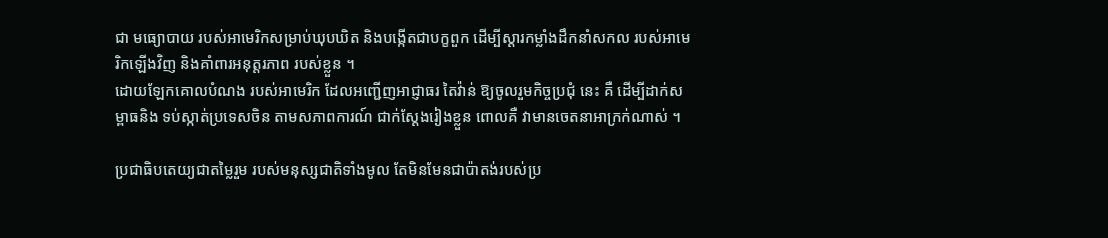ជា មធ្យោបាយ របស់អាមេរិកសម្រាប់ឃុបឃិត និងបង្កើតជាបក្ខពួក ដើម្បីស្តារកម្លាំងដឹកនាំសកល របស់អាមេរិកឡើងវិញ និងគាំពារអនុត្តរភាព របស់ខ្លួន ។
ដោយឡែកគោលបំណង របស់អាមេរិក ដែលអញ្ជើញអាជ្ញាធរ តៃវ៉ាន់ ឱ្យចូលរួមកិច្ចប្រជុំ នេះ គឺ ដើម្បីដាក់សម្ពាធនិង ទប់ស្កាត់ប្រទេសចិន តាមសភាពការណ៍ ជាក់ស្តែងរៀងខ្លួន ពោលគឺ វាមានចេតនាអាក្រក់ណាស់ ។

ប្រជាធិបតេយ្យជាតម្លៃរួម របស់មនុស្សជាតិទាំងមូល តែមិនមែនជាប៉ាតង់របស់ប្រ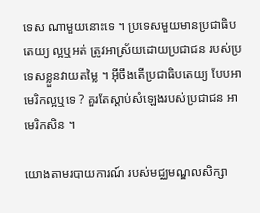ទេស ណាមួយនោះទេ ។ ប្រទេសមួយមានប្រជាធិបតេយ្យ ល្អឬអត់ ត្រូវអាស្រ័យដោយប្រជាជន របស់ប្រទេសខ្លួនវាយតម្លៃ ។ អ៊ីចឹងតើប្រជាធិបតេយ្យ បែបអាមេរិកល្អឬទេ ? គួរតែស្តាប់សំឡេងរបស់ប្រជាជន អាមេរិកសិន ។

យោងតាមរបាយការណ៍ របស់មជ្ឈមណ្ឌលសិក្សា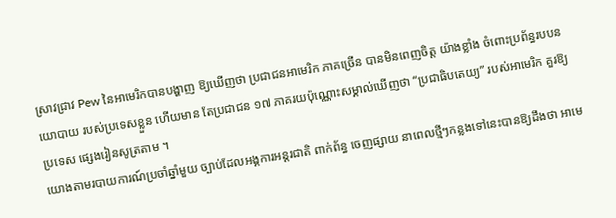ស្រាវជ្រាវ Pew នៃអាមេរិកបានបង្ហាញ ឱ្យឃើញថា ប្រជាជនអាមេរិក ភាគច្រើន បានមិនពេញចិត្ត យ៉ាងខ្លាំង ចំពោះប្រព័ន្ធរបបនយោបាយ របស់ប្រទេសខ្លួន ហើយមាន តែប្រជាជន ១៧ ភាគរយប៉ុណ្ណោះសម្គាល់ឃើញថា “ប្រជាធិបតេយ្យ” របស់អាមេរិក គួរឱ្យប្រទេស ផ្សេងរៀនសូត្រតាម ។
យោងតាមរបាយការណ៍ប្រចាំឆ្នាំមួយ ច្បាប់ដែលអង្គការអន្តរជាតិ ពាក់ព័ន្ធ ចេញផ្សាយ នាពេលថ្មីៗកន្លងទៅនេះបានឱ្យដឹងថា អាមេ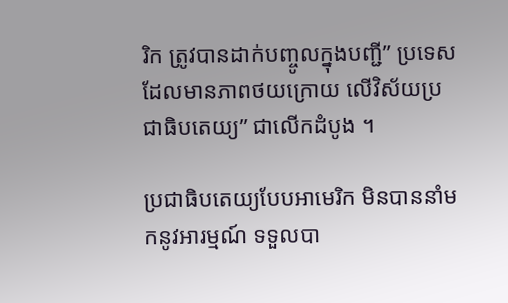រិក ត្រូវបានដាក់បញ្ចូលក្នុងបញ្ជី” ប្រទេសដែលមានភាពថយក្រោយ លើវិស័យប្រជាធិបតេយ្យ” ជាលើកដំបូង ។

ប្រជាធិបតេយ្យបែបអាមេរិក មិនបាននាំមកនូវអារម្មណ៍ ទទួលបា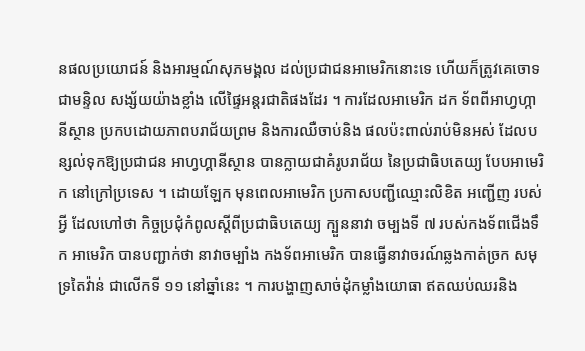នផលប្រយោជន៍ និងអារម្មណ៍សុភមង្គល ដល់ប្រជាជនអាមេរិកនោះទេ ហើយក៏ត្រូវគេចោទជាមន្ទិល សង្ស័យយ៉ាងខ្លាំង លើផ្ទៃអន្តរជាតិផងដែរ ។ ការដែលអាមេរិក ដក ទ័ពពីអាហ្វហ្កានីស្ថាន ប្រកបដោយភាពបរាជ័យព្រម និងការឈឺចាប់និង ផលប៉ះពាល់រាប់មិនអស់ ដែលបន្សល់ទុកឱ្យប្រជាជន អាហ្វហ្គានីស្ថាន បានក្លាយជាគំរូបរាជ័យ នៃប្រជាធិបតេយ្យ បែបអាមេរិក នៅក្រៅប្រទេស ។ ដោយឡែក មុនពេលអាមេរិក ប្រកាសបញ្ជីឈ្មោះលិខិត អញ្ជើញ របស់អ្វី ដែលហៅថា កិច្ចប្រជុំកំពូលស្តីពីប្រជាធិបតេយ្យ ក្បួននាវា ចម្បងទី ៧ របស់កងទ័ពជើងទឹក អាមេរិក បានបញ្ជាក់ថា នាវាចម្បាំង កងទ័ពអាមេរិក បានធ្វើនាវាចរណ៍ឆ្លងកាត់ច្រក សមុទ្រតៃវ៉ាន់ ជាលើកទី ១១ នៅឆ្នាំនេះ ។ ការបង្ហាញសាច់ដុំកម្លាំងយោធា ឥតឈប់ឈរនិង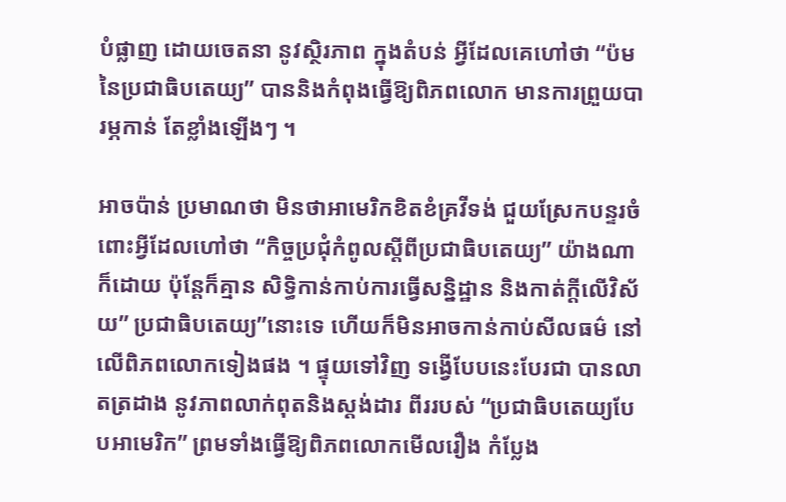បំផ្លាញ ដោយចេតនា នូវស្ថិរភាព ក្នុងតំបន់ អ្វីដែលគេហៅថា “ប៉មនៃប្រជាធិបតេយ្យ” បាននិងកំពុងធ្វើឱ្យពិភពលោក មានការព្រួយបារម្ភកាន់ តែខ្លាំងឡើងៗ ។

អាចប៉ាន់ ប្រមាណថា មិនថាអាមេរិកខិតខំគ្រវីទង់ ជួយស្រែកបន្ទរចំពោះអ្វីដែលហៅថា “កិច្ចប្រជុំកំពូលស្តីពីប្រជាធិបតេយ្យ” យ៉ាងណាក៏ដោយ ប៉ុន្តែក៏គ្មាន សិទ្ធិកាន់កាប់ការធ្វើសន្និដ្ឋាន និងកាត់ក្តីលើវិស័យ” ប្រជាធិបតេយ្យ”នោះទេ ហើយក៏មិនអាចកាន់កាប់សីលធម៌ នៅលើពិភពលោកទៀងផង ។ ផ្ទុយទៅវិញ ទង្វើបែបនេះបែរជា បានលាតត្រដាង នូវភាពលាក់ពុតនិងស្តង់ដារ ពីររបស់ “ប្រជាធិបតេយ្យបែបអាមេរិក” ព្រមទាំងធ្វើឱ្យពិភពលោកមើលរឿង កំប្លែង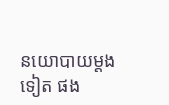នយោបាយម្តងទៀត ផង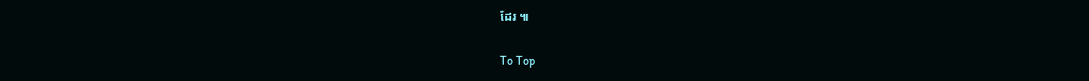ដែរ ៕

To Top